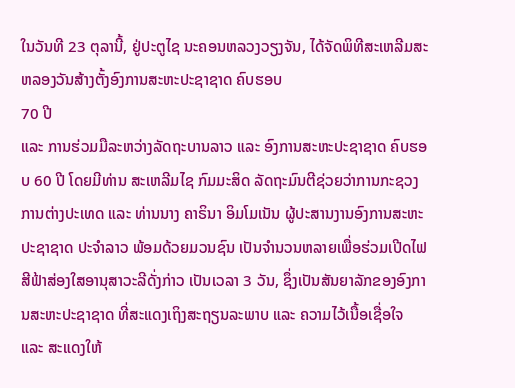ໃນວັນທີ 23 ຕຸລານີ້, ຢູ່ປະຕູໄຊ ນະຄອນຫລວງວຽງຈັນ, ໄດ້ຈັດພິທີສະເຫລີມສະຫລອງວັນສ້າງຕັ້ງອົງການສະຫະປະຊາຊາດ ຄົບຮອບ
70 ປີ
ແລະ ການຮ່ວມມືລະຫວ່າງລັດຖະບານລາວ ແລະ ອົງການສະຫະປະຊາຊາດ ຄົບຮອບ 60 ປີ ໂດຍມີທ່ານ ສະເຫລີມໄຊ ກົມມະສິດ ລັດຖະມົນຕີຊ່ວຍວ່າການກະຊວງການຕ່າງປະເທດ ແລະ ທ່ານນາງ ຄາຣິນາ ອິມໂມເນັນ ຜູ້ປະສານງານອົງການສະຫະປະຊາຊາດ ປະຈຳລາວ ພ້ອມດ້ວຍມວນຊົນ ເປັນຈຳນວນຫລາຍເພື່ອຮ່ວມເປີດໄຟສີຟ້າສ່ອງໃສອານຸສາວະລີດັ່ງກ່າວ ເປັນເວລາ 3 ວັນ, ຊຶ່ງເປັນສັນຍາລັກຂອງອົງການສະຫະປະຊາຊາດ ທີ່ສະແດງເຖິງສະຖຽນລະພາບ ແລະ ຄວາມໄວ້ເນື້ອເຊື່ອໃຈ
ແລະ ສະແດງໃຫ້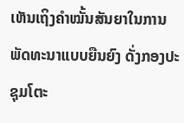ເຫັນເຖິງຄຳໝັ້ນສັນຍາໃນການພັດທະນາແບບຍືນຍົງ ດັ່ງກອງປະຊຸມໂຕະ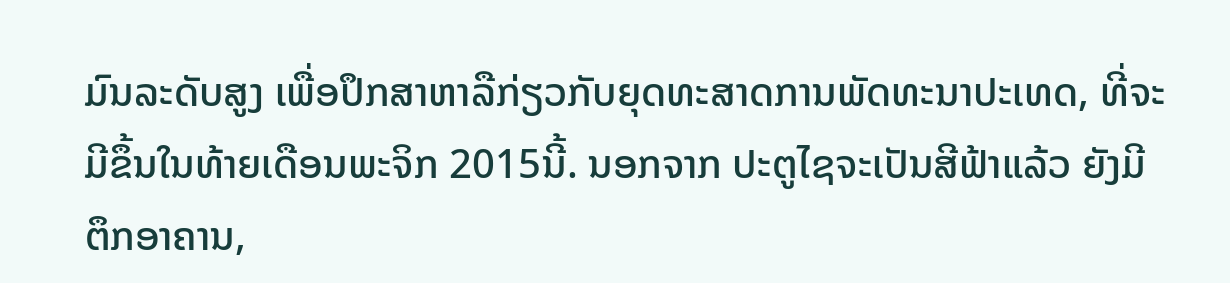ມົນລະດັບສູງ ເພື່ອປຶກສາຫາລືກ່ຽວກັບຍຸດທະສາດການພັດທະນາປະເທດ, ທີ່ຈະມີຂຶ້ນໃນທ້າຍເດືອນພະຈິກ 2015ນີ້. ນອກຈາກ ປະຕູໄຊຈະເປັນສີຟ້າແລ້ວ ຍັງມີຕຶກອາຄານ,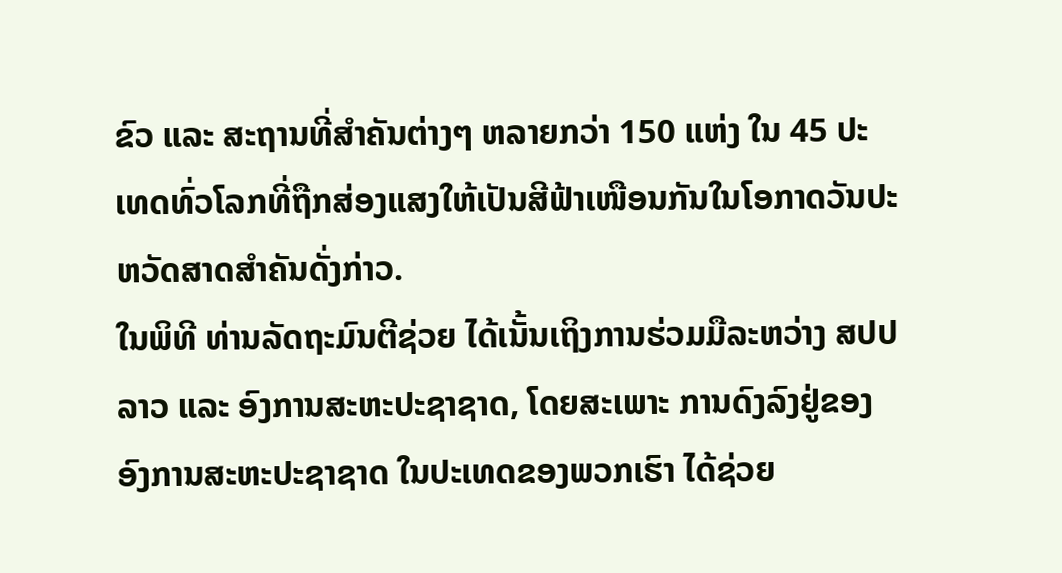ຂົວ ແລະ ສະຖານທີ່ສຳຄັນຕ່າງໆ ຫລາຍກວ່າ 150 ແຫ່ງ ໃນ 45 ປະເທດທົ່ວໂລກທີ່ຖືກສ່ອງແສງໃຫ້ເປັນສີຟ້າເໜືອນກັນໃນໂອກາດວັນປະຫວັດສາດສຳຄັນດັ່ງກ່າວ.
ໃນພິທີ ທ່ານລັດຖະມົນຕີຊ່ວຍ ໄດ້ເນັ້ນເຖິງການຮ່ວມມືລະຫວ່າງ ສປປ
ລາວ ແລະ ອົງການສະຫະປະຊາຊາດ, ໂດຍສະເພາະ ການດົງລົງຢູ່ຂອງອົງການສະຫະປະຊາຊາດ ໃນປະເທດຂອງພວກເຮົາ ໄດ້ຊ່ວຍ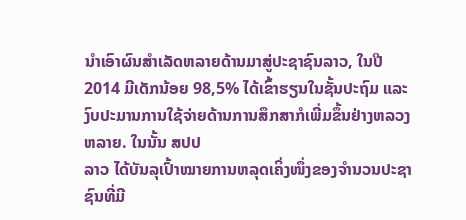ນຳເອົາຜົນສຳເລັດຫລາຍດ້ານມາສູ່ປະຊາຊົນລາວ, ໃນປີ
2014 ມີເດັກນ້ອຍ 98,5% ໄດ້ເຂົ້າຮຽນໃນຊັ້ນປະຖົມ ແລະ ງົບປະມານການໃຊ້ຈ່າຍດ້ານການສຶກສາກໍເພີ່ມຂຶ້ນຢ່າງຫລວງຫລາຍ. ໃນນັ້ນ ສປປ
ລາວ ໄດ້ບັນລຸເປົ້າໝາຍການຫລຸດເຄິ່ງໜຶ່ງຂອງຈຳນວນປະຊາຊົນທີ່ມີ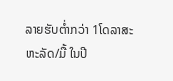ລາຍຮັບຕ່ຳກວ່າ 1ໂດລາສະຫະລັດ/ມື້ ໃນປີ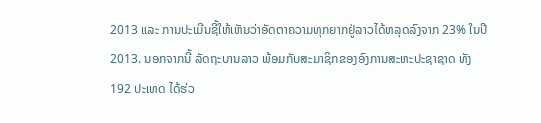2013 ແລະ ການປະເມີນຊີ້ໃຫ້ເຫັນວ່າອັດຕາຄວາມທຸກຍາກຢູ່ລາວໄດ້ຫລຸດລົງຈາກ 23% ໃນປີ
2013. ນອກຈາກນີ້ ລັດຖະບານລາວ ພ້ອມກັບສະມາຊິກຂອງອົງການສະຫະປະຊາຊາດ ທັງ
192 ປະເທດ ໄດ້ຮ່ວ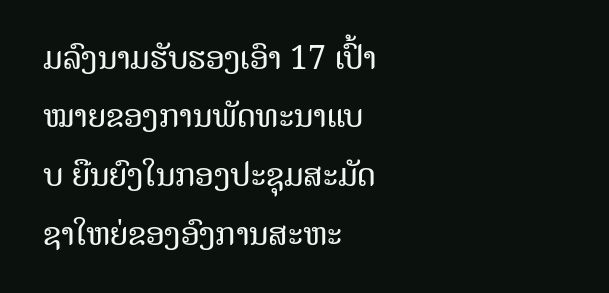ມລົງນາມຮັບຮອງເອົາ 17 ເປົ້າໝາຍຂອງການພັດທະນາແບບ ຍືນຍົງໃນກອງປະຊຸມສະມັດຊາໃຫຍ່ຂອງອົງການສະຫະ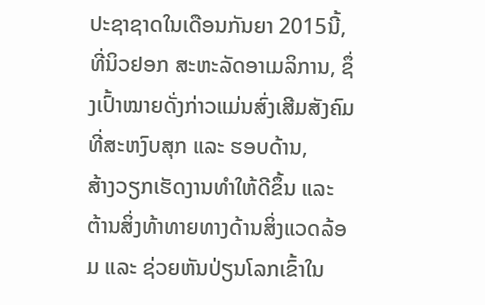ປະຊາຊາດໃນເດືອນກັນຍາ 2015ນີ້, ທີ່ນິວຢອກ ສະຫະລັດອາເມລິການ, ຊຶ່ງເປົ້າໝາຍດັ່ງກ່າວແມ່ນສົ່ງເສີມສັງຄົມທີ່ສະຫງົບສຸກ ແລະ ຮອບດ້ານ,
ສ້າງວຽກເຮັດງານທຳໃຫ້ດີຂຶ້ນ ແລະ ຕ້ານສິ່ງທ້າທາຍທາງດ້ານສິ່ງແວດລ້ອມ ແລະ ຊ່ວຍຫັນປ່ຽນໂລກເຂົ້າໃນ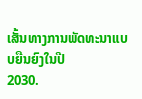ເສັ້ນທາງການພັດທະນາແບບຍືນຍົງໃນປີ
2030.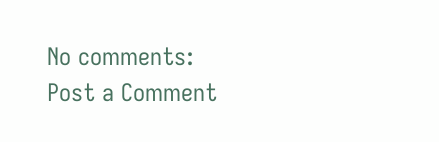No comments:
Post a Comment